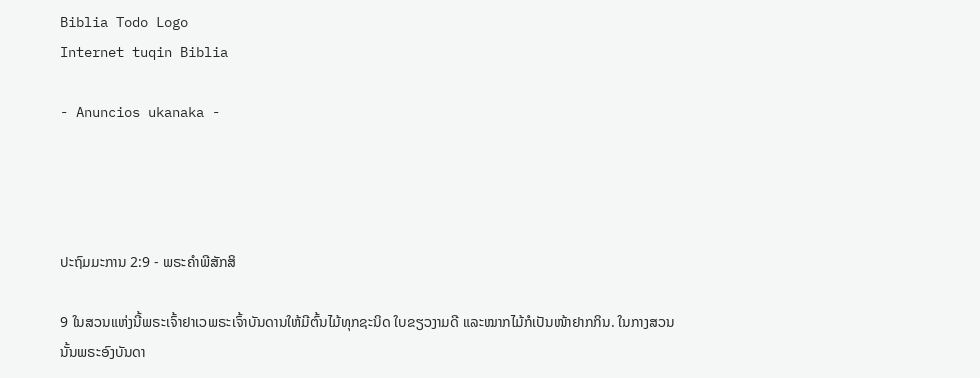Biblia Todo Logo
Internet tuqin Biblia

- Anuncios ukanaka -




ປະຖົມມະການ 2:9 - ພຣະຄຳພີສັກສິ

9 ໃນສວນແຫ່ງນີ້ພຣະເຈົ້າຢາເວພຣະເຈົ້າບັນດານໃຫ້ມີຕົ້ນໄມ້ທຸກຊະນິດ ໃບຂຽວງາມດີ ແລະໝາກໄມ້ກໍເປັນໜ້າຢາກກິນ. ໃນກາງສວນນັ້ນພຣະອົງບັນດາ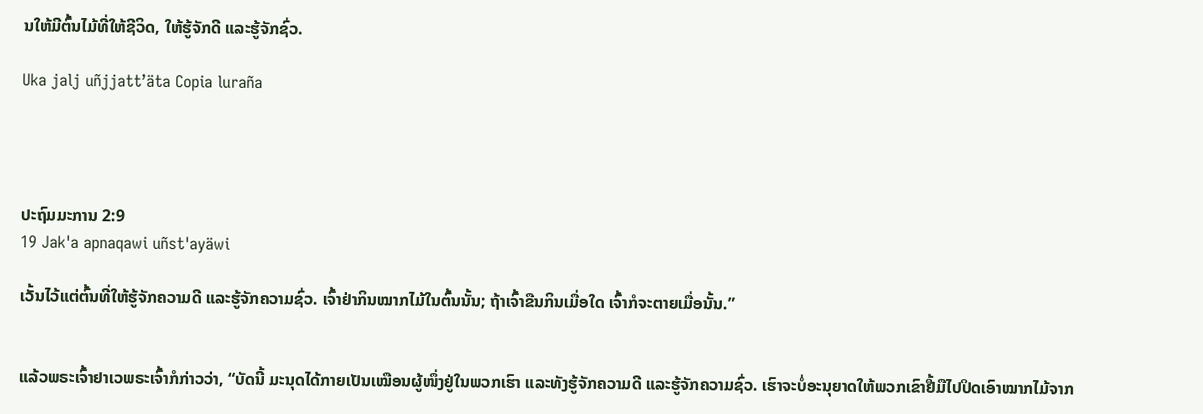ນໃຫ້ມີຕົ້ນໄມ້ທີ່ໃຫ້ຊີວິດ, ໃຫ້ຮູ້ຈັກດີ ແລະຮູ້ຈັກຊົ່ວ.

Uka jalj uñjjattʼäta Copia luraña




ປະຖົມມະການ 2:9
19 Jak'a apnaqawi uñst'ayäwi

ເວັ້ນໄວ້ແຕ່ຕົ້ນທີ່ໃຫ້ຮູ້ຈັກຄວາມດີ ແລະຮູ້ຈັກຄວາມຊົ່ວ. ເຈົ້າຢ່າກິນໝາກໄມ້ໃນຕົ້ນນັ້ນ; ຖ້າເຈົ້າຂືນກິນເມື່ອໃດ ເຈົ້າກໍຈະຕາຍເມື່ອນັ້ນ.”


ແລ້ວພຣະເຈົ້າຢາເວພຣະເຈົ້າກໍກ່າວວ່າ, “ບັດນີ້ ມະນຸດໄດ້ກາຍເປັນເໝືອນຜູ້ໜຶ່ງຢູ່ໃນພວກເຮົາ ແລະທັງຮູ້ຈັກຄວາມດີ ແລະຮູ້ຈັກຄວາມຊົ່ວ. ເຮົາຈະບໍ່ອະນຸຍາດໃຫ້ພວກເຂົາຢື້ມືໄປປິດເອົາໝາກໄມ້ຈາກ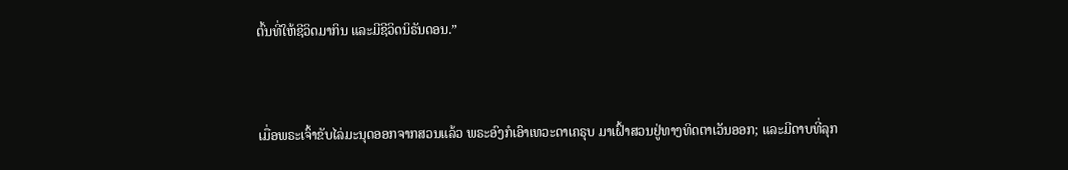ຕົ້ນທີ່ໃຫ້ຊີວິດມາກິນ ແລະມີຊີວິດນິຣັນດອນ.”


ເມື່ອພຣະເຈົ້າຂັບໄລ່ມະນຸດອອກຈາກສວນແລ້ວ ພຣະອົງກໍເອົາເທວະດາເຄຣຸບ ມາເຝົ້າສວນຢູ່ທາງທິດຕາເວັນອອກ; ແລະມີດາບທີ່ລຸກ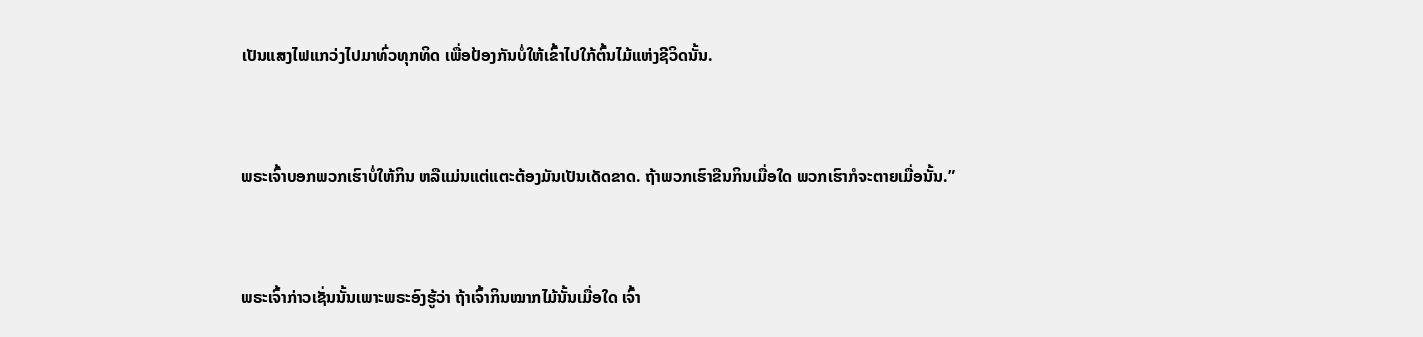ເປັນແສງໄຟແກວ່ງໄປມາທົ່ວທຸກທິດ ເພື່ອປ້ອງກັນບໍ່ໃຫ້ເຂົ້າໄປໃກ້ຕົ້ນໄມ້ແຫ່ງຊີວິດນັ້ນ.


ພຣະເຈົ້າບອກພວກເຮົາບໍ່ໃຫ້ກິນ ຫລືແມ່ນແຕ່ແຕະຕ້ອງມັນເປັນເດັດຂາດ. ຖ້າພວກເຮົາຂືນກິນເມື່ອໃດ ພວກເຮົາກໍຈະຕາຍເມື່ອນັ້ນ.”


ພຣະເຈົ້າກ່າວເຊັ່ນນັ້ນເພາະພຣະອົງຮູ້ວ່າ ຖ້າເຈົ້າກິນໝາກໄມ້ນັ້ນເມື່ອໃດ ເຈົ້າ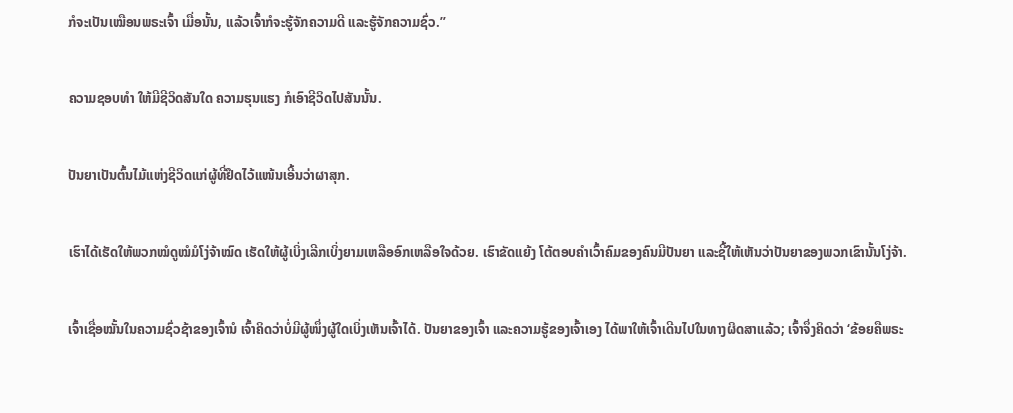ກໍຈະເປັນເໝືອນພຣະເຈົ້າ ເມື່ອນັ້ນ, ແລ້ວເຈົ້າກໍຈະຮູ້ຈັກຄວາມດີ ແລະຮູ້ຈັກຄວາມຊົ່ວ.”


ຄວາມຊອບທຳ ໃຫ້ມີຊີວິດສັນໃດ ຄວາມຮຸນແຮງ ກໍເອົາຊີວິດໄປສັນນັ້ນ.


ປັນຍາເປັນຕົ້ນໄມ້ແຫ່ງຊີວິດແກ່ຜູ້ທີ່ຢຶດໄວ້ແໜ້ນເອີ້ນວ່າຜາສຸກ.


ເຮົາໄດ້ເຮັດໃຫ້ພວກໝໍດູໝໍມໍໂງ່ຈ້າໝົດ ເຮັດໃຫ້ຜູ້ເບິ່ງເລີກເບິ່ງຍາມເຫລືອອົກເຫລືອໃຈດ້ວຍ. ເຮົາຂັດແຍ້ງ ໂຕ້ຕອບຄຳເວົ້າຄົມຂອງຄົນມີປັນຍາ ແລະຊີ້ໃຫ້ເຫັນວ່າປັນຍາຂອງພວກເຂົານັ້ນໂງ່ຈ້າ.


ເຈົ້າເຊື່ອໝັ້ນໃນຄວາມຊົ່ວຊ້າຂອງເຈົ້ານໍ ເຈົ້າຄິດວ່າບໍ່ມີຜູ້ໜຶ່ງຜູ້ໃດເບິ່ງເຫັນເຈົ້າໄດ້. ປັນຍາຂອງເຈົ້າ ແລະຄວາມຮູ້ຂອງເຈົ້າເອງ ໄດ້ພາໃຫ້ເຈົ້າເດີນໄປໃນທາງຜິດສາແລ້ວ; ເຈົ້າຈຶ່ງຄິດວ່າ ‘ຂ້ອຍຄືພຣະ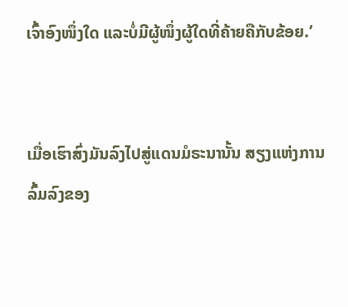ເຈົ້າອົງໜຶ່ງໃດ ແລະບໍ່ມີຜູ້ໜຶ່ງຜູ້ໃດທີ່ຄ້າຍຄືກັບຂ້ອຍ.’


ເມື່ອເຮົາສົ່ງມັນລົງໄປສູ່ແດນມໍຣະນານັ້ນ ສຽງແຫ່ງການລົ້ມລົງຂອງ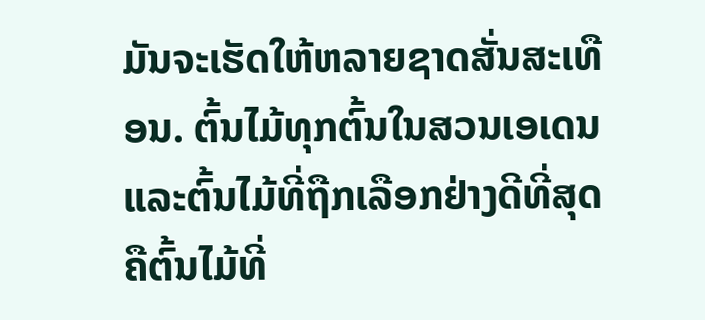ມັນຈະເຮັດໃຫ້ຫລາຍຊາດສັ່ນສະເທືອນ. ຕົ້ນໄມ້ທຸກຕົ້ນໃນສວນເອເດນແລະຕົ້ນໄມ້ທີ່ຖືກເລືອກຢ່າງດີທີ່ສຸດ ຄືຕົ້ນໄມ້ທີ່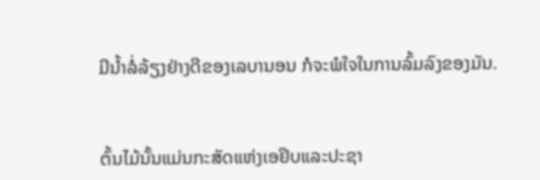ມີນໍ້າລໍ່ລ້ຽງຢ່າງດີຂອງເລບານອນ ກໍຈະພໍໃຈໃນການລົ້ມລົງຂອງມັນ.


ຕົ້ນໄມ້ນັ້ນແມ່ນກະສັດແຫ່ງເອຢິບແລະປະຊາ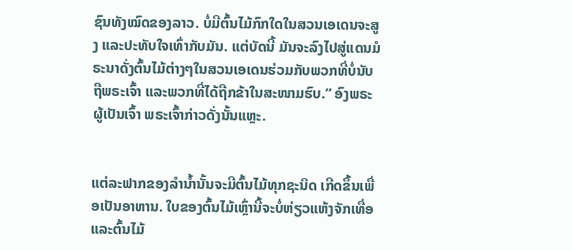ຊົນທັງໝົດຂອງລາວ. ບໍ່ມີຕົ້ນໄມ້ກົກໃດໃນສວນເອເດນຈະສູງ ແລະປະທັບໃຈເທົ່າກັບມັນ. ແຕ່ບັດນີ້ ມັນຈະລົງໄປສູ່ແດນມໍຣະນາດັ່ງຕົ້ນໄມ້ຕ່າງໆໃນສວນເອເດນຮ່ວມກັບພວກທີ່ບໍ່ນັບຖືພຣະເຈົ້າ ແລະພວກທີ່ໄດ້ຖືກຂ້າໃນສະໜາມຮົບ.” ອົງພຣະຜູ້ເປັນເຈົ້າ ພຣະເຈົ້າກ່າວດັ່ງນັ້ນແຫຼະ.


ແຕ່ລະຟາກຂອງລຳນໍ້ານັ້ນຈະມີຕົ້ນໄມ້ທຸກຊະນິດ ເກີດຂຶ້ນເພື່ອເປັນອາຫານ. ໃບຂອງຕົ້ນໄມ້ເຫຼົ່ານີ້ຈະບໍ່ຫ່ຽວແຫ້ງຈັກເທື່ອ ແລະຕົ້ນໄມ້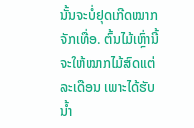ນັ້ນຈະບໍ່ຢຸດເກີດໝາກຈັກເທື່ອ. ຕົ້ນໄມ້ເຫຼົ່ານີ້ຈະໃຫ້ໝາກໄມ້ສົດແຕ່ລະເດືອນ ເພາະໄດ້ຮັບນໍ້າ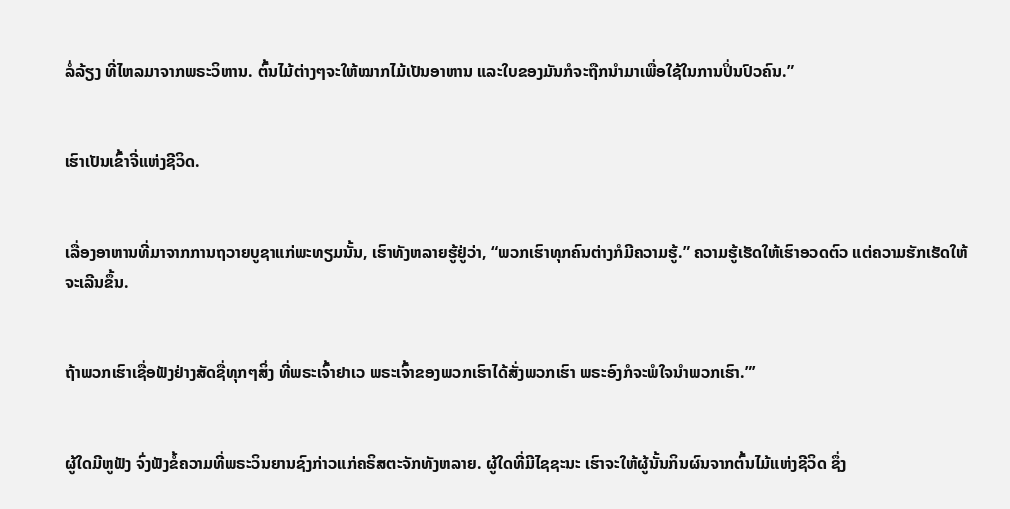ລໍ່ລ້ຽງ ທີ່ໄຫລມາຈາກພຣະວິຫານ. ຕົ້ນໄມ້ຕ່າງໆຈະໃຫ້ໝາກໄມ້ເປັນອາຫານ ແລະໃບຂອງມັນກໍຈະຖືກນຳມາເພື່ອໃຊ້ໃນການປິ່ນປົວຄົນ.”


ເຮົາເປັນເຂົ້າຈີ່ແຫ່ງຊີວິດ.


ເລື່ອງອາຫານທີ່ມາຈາກການຖວາຍບູຊາແກ່ພະທຽມນັ້ນ, ເຮົາທັງຫລາຍຮູ້ຢູ່ວ່າ, “ພວກເຮົາທຸກຄົນຕ່າງກໍມີຄວາມຮູ້.” ຄວາມຮູ້ເຮັດໃຫ້ເຮົາອວດຕົວ ແຕ່ຄວາມຮັກເຮັດໃຫ້ຈະເລີນຂຶ້ນ.


ຖ້າພວກເຮົາເຊື່ອຟັງຢ່າງສັດຊື່ທຸກໆສິ່ງ ທີ່ພຣະເຈົ້າຢາເວ ພຣະເຈົ້າຂອງພວກເຮົາໄດ້ສັ່ງພວກເຮົາ ພຣະອົງກໍຈະພໍໃຈນຳພວກເຮົາ.”’


ຜູ້ໃດມີຫູຟັງ ຈົ່ງຟັງຂໍ້ຄວາມທີ່ພຣະວິນຍານຊົງກ່າວແກ່ຄຣິສຕະຈັກທັງຫລາຍ. ຜູ້ໃດທີ່ມີໄຊຊະນະ ເຮົາຈະໃຫ້ຜູ້ນັ້ນກິນຜົນຈາກຕົ້ນໄມ້ແຫ່ງຊີວິດ ຊຶ່ງ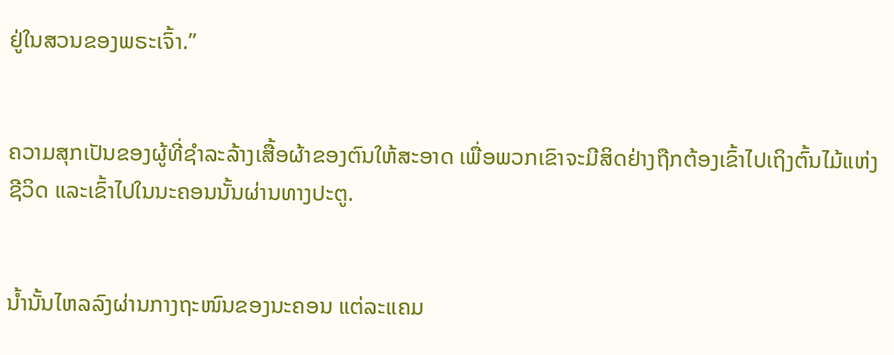ຢູ່ໃນສວນຂອງພຣະເຈົ້າ.”


ຄວາມສຸກເປັນຂອງຜູ້ທີ່ຊຳລະລ້າງເສື້ອຜ້າຂອງຕົນໃຫ້ສະອາດ ເພື່ອພວກເຂົາຈະມີສິດຢ່າງຖືກຕ້ອງເຂົ້າໄປເຖິງຕົ້ນໄມ້ແຫ່ງຊີວິດ ແລະເຂົ້າໄປໃນນະຄອນນັ້ນຜ່ານທາງປະຕູ.


ນໍ້ານັ້ນໄຫລລົງຜ່ານກາງຖະໜົນຂອງນະຄອນ ແຕ່ລະແຄມ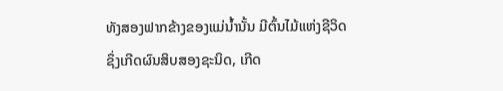ທັງສອງຟາກຂ້າງຂອງແມ່ນໍ້ານັ້ນ ມີຕົ້ນໄມ້ແຫ່ງຊີວິດ ຊຶ່ງເກີດຜົນສິບສອງຊະນິດ, ເກີດ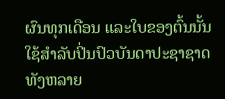ຜົນທຸກເດືອນ ແລະໃບຂອງຕົ້ນນັ້ນ ໃຊ້ສຳລັບປິ່ນປົວບັນດາປະຊາຊາດທັງຫລາຍ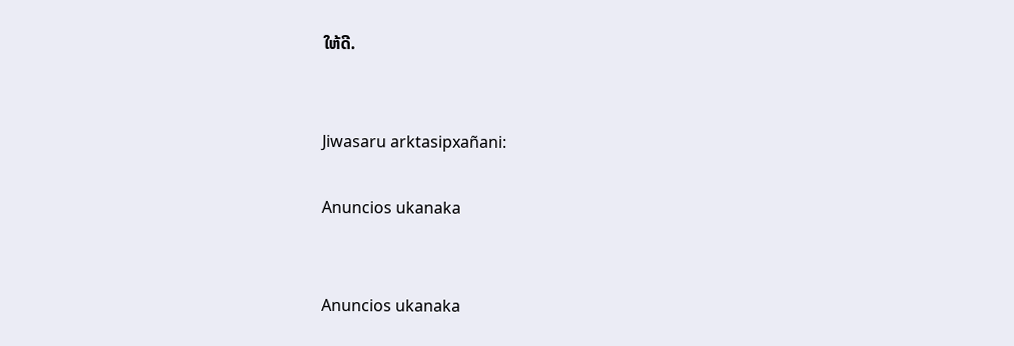ໃຫ້ດີ.


Jiwasaru arktasipxañani:

Anuncios ukanaka


Anuncios ukanaka